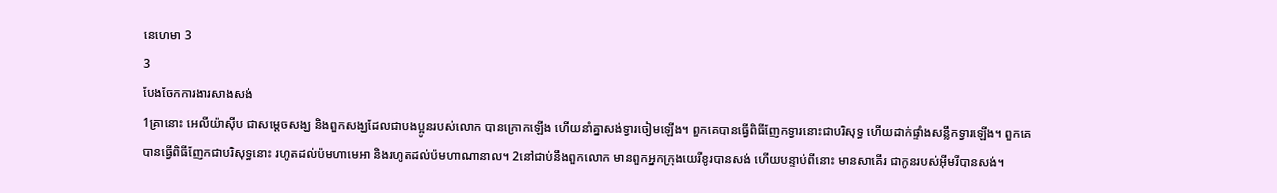នេហេមា 3
3
បែងចែកការងារសាងសង់
1គ្រានោះ អេលីយ៉ាស៊ីប ជាសម្ដេចសង្ឃ និងពួកសង្ឃដែលជាបងប្អូនរបស់លោក បានក្រោកឡើង ហើយនាំគ្នាសង់ទ្វារចៀមឡើង។ ពួកគេបានធ្វើពិធីញែកទ្វារនោះជាបរិសុទ្ធ ហើយដាក់ផ្ទាំងសន្លឹកទ្វារឡើង។ ពួកគេបានធ្វើពិធីញែកជាបរិសុទ្ធនោះ រហូតដល់ប៉មហាមេអា និងរហូតដល់ប៉មហាណានាល។ 2នៅជាប់នឹងពួកលោក មានពួកអ្នកក្រុងយេរីខូរបានសង់ ហើយបន្ទាប់ពីនោះ មានសាគើរ ជាកូនរបស់អ៊ីមរីបានសង់។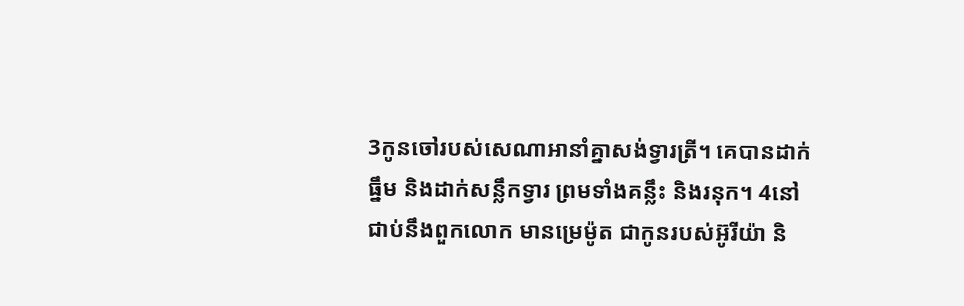3កូនចៅរបស់សេណាអានាំគ្នាសង់ទ្វារត្រី។ គេបានដាក់ធ្នឹម និងដាក់សន្លឹកទ្វារ ព្រមទាំងគន្លឹះ និងរនុក។ 4នៅជាប់នឹងពួកលោក មានម្រេម៉ូត ជាកូនរបស់អ៊ូរីយ៉ា និ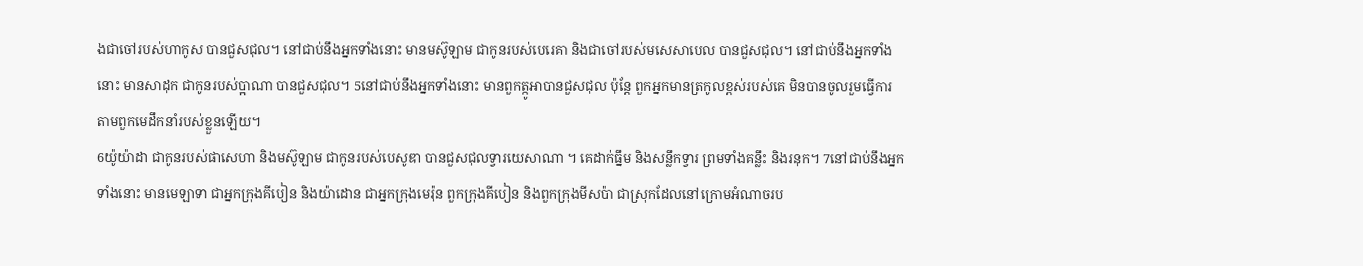ងជាចៅរបស់ហាកូស បានជួសជុល។ នៅជាប់នឹងអ្នកទាំងនោះ មានមស៊ូឡាម ជាកូនរបស់បេរេគា និងជាចៅរបស់មសេសាបេល បានជួសជុល។ នៅជាប់នឹងអ្នកទាំងនោះ មានសាដុក ជាកូនរបស់ប្អាណា បានជួសជុល។ 5នៅជាប់នឹងអ្នកទាំងនោះ មានពួកត្កូអាបានជួសជុល ប៉ុន្ដែ ពួកអ្នកមានត្រកូលខ្ពស់របស់គេ មិនបានចូលរួមធ្វើការតាមពួកមេដឹកនាំរបស់ខ្លួនឡើយ។
6យ៉ូយ៉ាដា ជាកូនរបស់ផាសេហា និងមស៊ូឡាម ជាកូនរបស់បេសូឌា បានជួសជុលទ្វារយេសាណា ។ គេដាក់ធ្នឹម និងសន្លឹកទ្វារ ព្រមទាំងគន្លឹះ និងរនុក។ 7នៅជាប់នឹងអ្នកទាំងនោះ មានមេឡាទា ជាអ្នកក្រុងគីបៀន និងយ៉ាដោន ជាអ្នកក្រុងមេរ៉ុន ពួកក្រុងគីបៀន និងពួកក្រុងមីសប៉ា ជាស្រុកដែលនៅក្រោមអំណាចរប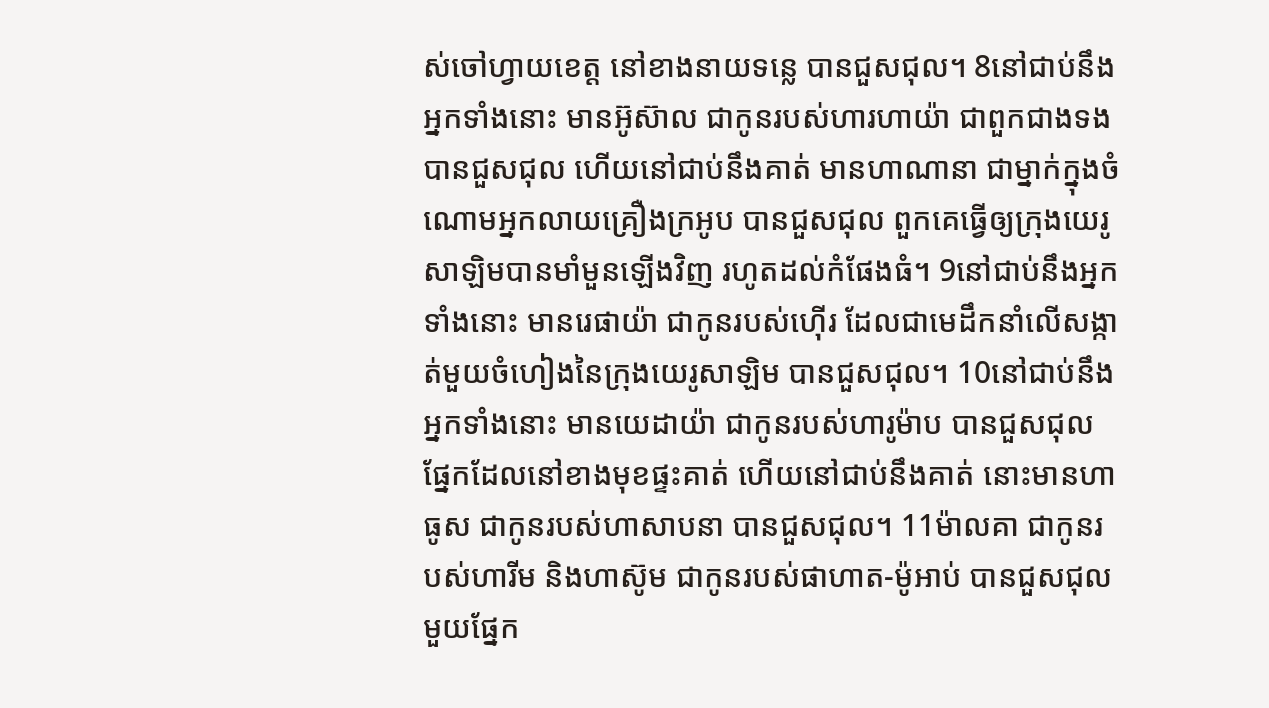ស់ចៅហ្វាយខេត្ត នៅខាងនាយទន្លេ បានជួសជុល។ 8នៅជាប់នឹងអ្នកទាំងនោះ មានអ៊ូស៊ាល ជាកូនរបស់ហារហាយ៉ា ជាពួកជាងទង បានជួសជុល ហើយនៅជាប់នឹងគាត់ មានហាណានា ជាម្នាក់ក្នុងចំណោមអ្នកលាយគ្រឿងក្រអូប បានជួសជុល ពួកគេធ្វើឲ្យក្រុងយេរូសាឡិមបានមាំមួនឡើងវិញ រហូតដល់កំផែងធំ។ 9នៅជាប់នឹងអ្នកទាំងនោះ មានរេផាយ៉ា ជាកូនរបស់ហ៊ើរ ដែលជាមេដឹកនាំលើសង្កាត់មួយចំហៀងនៃក្រុងយេរូសាឡិម បានជួសជុល។ 10នៅជាប់នឹងអ្នកទាំងនោះ មានយេដាយ៉ា ជាកូនរបស់ហារូម៉ាប បានជួសជុលផ្នែកដែលនៅខាងមុខផ្ទះគាត់ ហើយនៅជាប់នឹងគាត់ នោះមានហាធូស ជាកូនរបស់ហាសាបនា បានជួសជុល។ 11ម៉ាលគា ជាកូនរបស់ហារីម និងហាស៊ូម ជាកូនរបស់ផាហាត-ម៉ូអាប់ បានជួសជុលមួយផ្នែក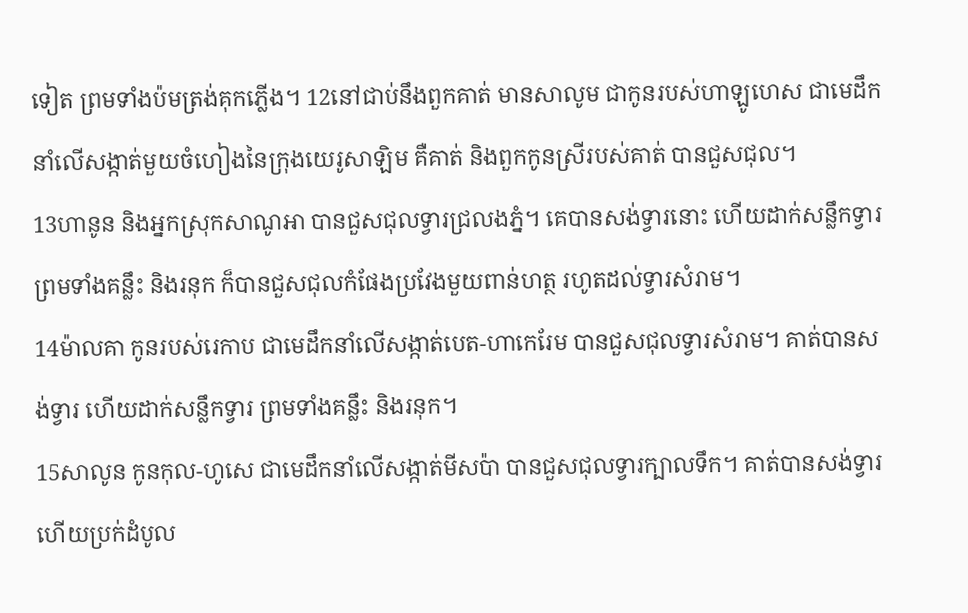ទៀត ព្រមទាំងប៉មត្រង់គុកភ្លើង។ 12នៅជាប់នឹងពួកគាត់ មានសាលូម ជាកូនរបស់ហាឡូហេស ជាមេដឹកនាំលើសង្កាត់មួយចំហៀងនៃក្រុងយេរូសាឡិម គឺគាត់ និងពួកកូនស្រីរបស់គាត់ បានជួសជុល។
13ហានូន និងអ្នកស្រុកសាណូអា បានជួសជុលទ្វារជ្រលងភ្នំ។ គេបានសង់ទ្វារនោះ ហើយដាក់សន្លឹកទ្វារ ព្រមទាំងគន្លឹះ និងរនុក ក៏បានជួសជុលកំផែងប្រវែងមួយពាន់ហត្ថ រហូតដល់ទ្វារសំរាម។
14ម៉ាលគា កូនរបស់រេកាប ជាមេដឹកនាំលើសង្កាត់បេត-ហាកេរែម បានជួសជុលទ្វារសំរាម។ គាត់បានសង់ទ្វារ ហើយដាក់សន្លឹកទ្វារ ព្រមទាំងគន្លឹះ និងរនុក។
15សាលូន កូនកុល-ហូសេ ជាមេដឹកនាំលើសង្កាត់មីសប៉ា បានជួសជុលទ្វារក្បាលទឹក។ គាត់បានសង់ទ្វារ ហើយប្រក់ដំបូល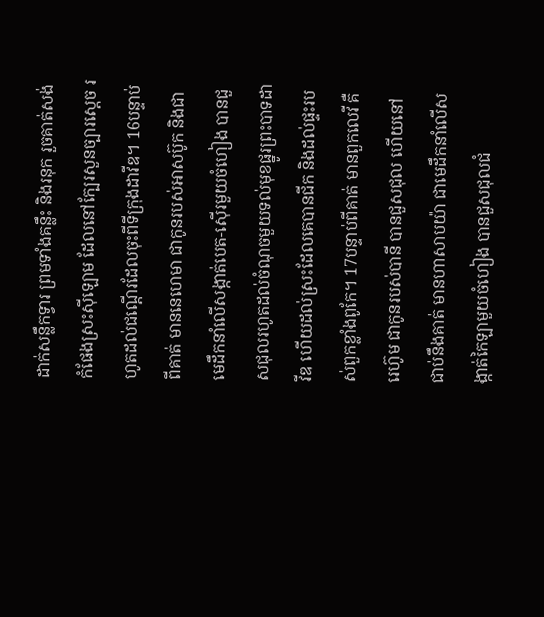ដាក់សន្លឹកទ្វារ ព្រមទាំងគន្លឹះ និងរនុក រួចគាត់សង់កំផែងស្រះស៊ីឡោម ដែលនៅក្បែរសួនច្បារស្តេច រហូតដល់ជណ្តើរដែលចុះពីទីក្រុងដាវីឌ។ 16បន្ទាប់ពីគាត់ មាននេហេមា ជាកូនរបស់អាសប៊ូក និងជាមេដឹកនាំលើសង្កាត់បេត-ស៊ើរមួយចំហៀង បានជួសជុលរហូតដល់ចំណុចមួយទល់មុខផ្នូរព្រះបាទដាវីឌ ហើយដល់ស្រះដែលគេបានជីក និងដល់ផ្ទះរបស់ពួកខ្លាំងពូកែ។ 17បន្ទាប់ពីគាត់ មានពួកលេវី គឺរេហ៊ូម ជាកូនរបស់បានី បានជួសជុល ហើយនៅជាប់នឹងគាត់ មានហាសាបយ៉ា ជាមេដឹកនាំលើសង្កាត់កៃឡាមួយចំហៀង បានជួសជុលជំ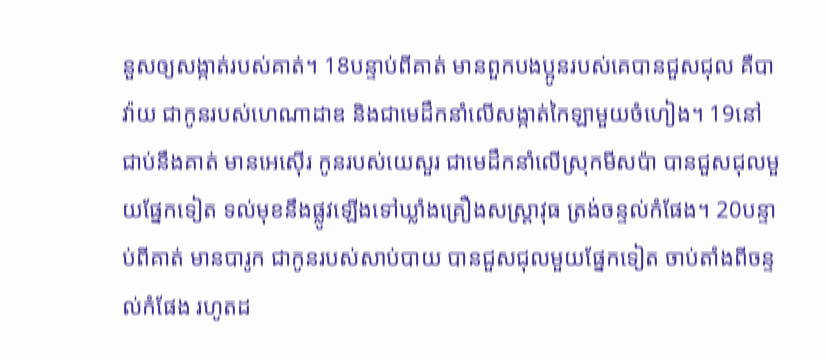នួសឲ្យសង្កាត់របស់គាត់។ 18បន្ទាប់ពីគាត់ មានពួកបងប្អូនរបស់គេបានជួសជុល គឺបាវ៉ាយ ជាកូនរបស់ហេណាដាឌ និងជាមេដឹកនាំលើសង្កាត់កៃឡាមួយចំហៀង។ 19នៅជាប់នឹងគាត់ មានអេស៊ើរ កូនរបស់យេសួរ ជាមេដឹកនាំលើស្រុកមីសប៉ា បានជួសជុលមួយផ្នែកទៀត ទល់មុខនឹងផ្លូវឡើងទៅឃ្លាំងគ្រឿងសស្ត្រាវុធ ត្រង់ចន្ទល់កំផែង។ 20បន្ទាប់ពីគាត់ មានបារូក ជាកូនរបស់សាប់បាយ បានជួសជុលមួយផ្នែកទៀត ចាប់តាំងពីចន្ទល់កំផែង រហូតដ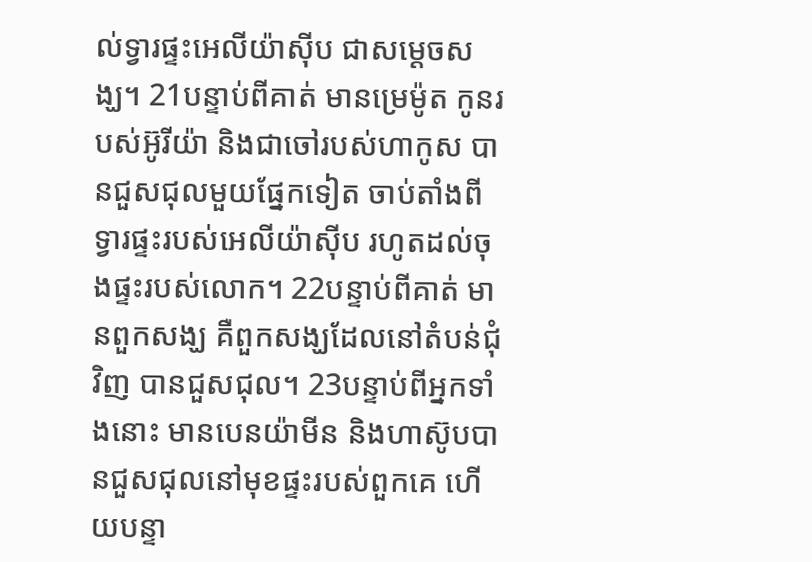ល់ទ្វារផ្ទះអេលីយ៉ាស៊ីប ជាសម្ដេចសង្ឃ។ 21បន្ទាប់ពីគាត់ មានម្រេម៉ូត កូនរបស់អ៊ូរីយ៉ា និងជាចៅរបស់ហាកូស បានជួសជុលមួយផ្នែកទៀត ចាប់តាំងពីទ្វារផ្ទះរបស់អេលីយ៉ាស៊ីប រហូតដល់ចុងផ្ទះរបស់លោក។ 22បន្ទាប់ពីគាត់ មានពួកសង្ឃ គឺពួកសង្ឃដែលនៅតំបន់ជុំវិញ បានជួសជុល។ 23បន្ទាប់ពីអ្នកទាំងនោះ មានបេនយ៉ាមីន និងហាស៊ូបបានជួសជុលនៅមុខផ្ទះរបស់ពួកគេ ហើយបន្ទា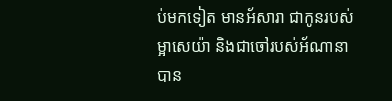ប់មកទៀត មានអ័សារា ជាកូនរបស់ម្អាសេយ៉ា និងជាចៅរបស់អ័ណានា បាន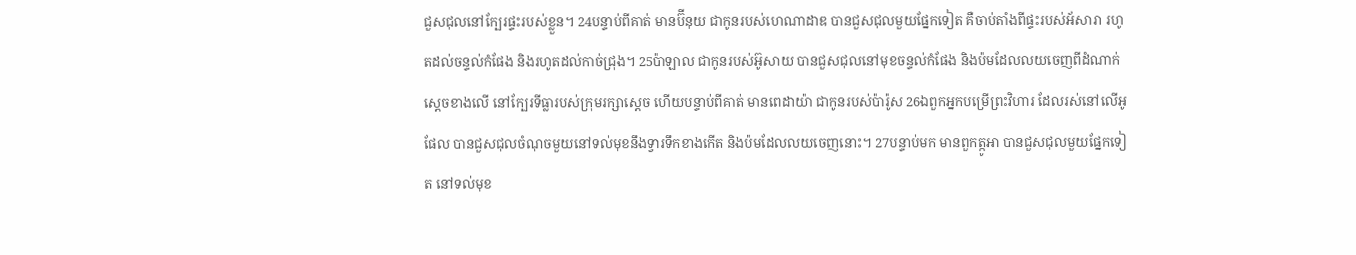ជួសជុលនៅក្បែរផ្ទះរបស់ខ្លួន។ 24បន្ទាប់ពីគាត់ មានប៊ីនុយ ជាកូនរបស់ហេណាដាឌ បានជួសជុលមួយផ្នែកទៀត គឺចាប់តាំងពីផ្ទះរបស់អ័សារា រហូតដល់ចន្ទល់កំផែង និងរហូតដល់កាច់ជ្រុង។ 25ប៉ាឡាល ជាកូនរបស់អ៊ូសាយ បានជួសជុលនៅមុខចន្ទល់កំផែង និងប៉មដែលលយចេញពីដំណាក់ស្តេចខាងលើ នៅក្បែរទីធ្លារបស់ក្រុមរក្សាស្ដេច ហើយបន្ទាប់ពីគាត់ មានពេដាយ៉ា ជាកូនរបស់ប៉ារ៉ូស 26ឯពួកអ្នកបម្រើព្រះវិហារ ដែលរស់នៅលើអូផែល បានជួសជុលចំណុចមួយនៅទល់មុខនឹងទ្វារទឹកខាងកើត និងប៉មដែលលយចេញនោះ។ 27បន្ទាប់មក មានពួកត្កូអា បានជួសជុលមួយផ្នែកទៀត នៅទល់មុខ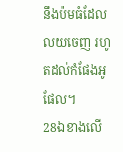នឹងប៉មធំដែលលយចេញ រហូតដល់កំផែងអូផែល។
28ឯខាងលើ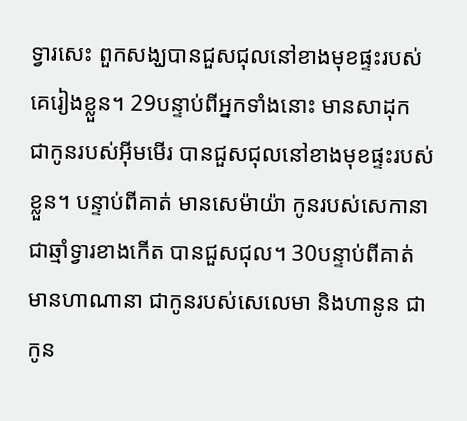ទ្វារសេះ ពួកសង្ឃបានជួសជុលនៅខាងមុខផ្ទះរបស់គេរៀងខ្លួន។ 29បន្ទាប់ពីអ្នកទាំងនោះ មានសាដុក ជាកូនរបស់អ៊ីមមើរ បានជួសជុលនៅខាងមុខផ្ទះរបស់ខ្លួន។ បន្ទាប់ពីគាត់ មានសេម៉ាយ៉ា កូនរបស់សេកានា ជាឆ្មាំទ្វារខាងកើត បានជួសជុល។ 30បន្ទាប់ពីគាត់ មានហាណានា ជាកូនរបស់សេលេមា និងហានូន ជាកូន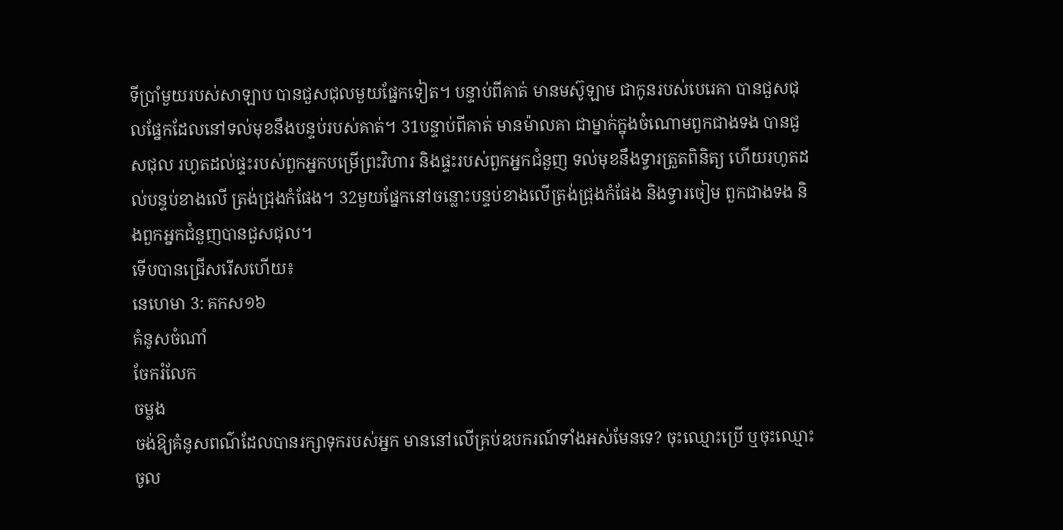ទីប្រាំមួយរបស់សាឡាប បានជួសជុលមួយផ្នែកទៀត។ បន្ទាប់ពីគាត់ មានមស៊ូឡាម ជាកូនរបស់បេរេគា បានជួសជុលផ្នែកដែលនៅទល់មុខនឹងបន្ទប់របស់គាត់។ 31បន្ទាប់ពីគាត់ មានម៉ាលគា ជាម្នាក់ក្នុងចំណោមពួកជាងទង បានជួសជុល រហូតដល់ផ្ទះរបស់ពួកអ្នកបម្រើព្រះវិហារ និងផ្ទះរបស់ពួកអ្នកជំនួញ ទល់មុខនឹងទ្វារត្រួតពិនិត្យ ហើយរហូតដល់បន្ទប់ខាងលើ ត្រង់ជ្រុងកំផែង។ 32មួយផ្នែកនៅចន្លោះបន្ទប់ខាងលើត្រង់ជ្រុងកំផែង និងទ្វារចៀម ពួកជាងទង និងពួកអ្នកជំនួញបានជួសជុល។
ទើបបានជ្រើសរើសហើយ៖
នេហេមា 3: គកស១៦
គំនូសចំណាំ
ចែករំលែក
ចម្លង
ចង់ឱ្យគំនូសពណ៌ដែលបានរក្សាទុករបស់អ្នក មាននៅលើគ្រប់ឧបករណ៍ទាំងអស់មែនទេ? ចុះឈ្មោះប្រើ ឬចុះឈ្មោះចូល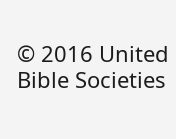© 2016 United Bible Societies